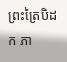ព្រះត្រៃបិដក ភា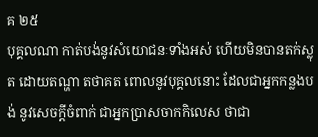គ ២៥
បុគ្គលណា កាត់បង់នូវសំយោជនៈទាំងអស់ ហើយមិនបានតក់ស្លុត ដោយតណ្ហា តថាគត ពោលនូវបុគ្គលនោះ ដែលជាអ្នកកន្លងបង់ នូវសេចក្តីចំពាក់ ជាអ្នកប្រាសចាកកិលេស ថាជា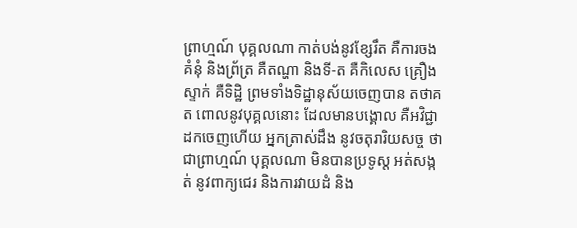ព្រាហ្មណ៍ បុគ្គលណា កាត់បង់នូវខ្សែរឹត គឺការចងគំនុំ និងព្រ័ត្រ គឺតណ្ហា និងទី-ត គឺកិលេស គ្រឿងស្ទាក់ គឺទិដ្ឋិ ព្រមទាំងទិដ្ឋានុស័យចេញបាន តថាគត ពោលនូវបុគ្គលនោះ ដែលមានបង្គោល គឺអវិជ្ជាដកចេញហើយ អ្នកត្រាស់ដឹង នូវចតុរារិយសច្ច ថាជាព្រាហ្មណ៍ បុគ្គលណា មិនបានប្រទូស្ត អត់សង្កត់ នូវពាក្យជេរ និងការវាយដំ និង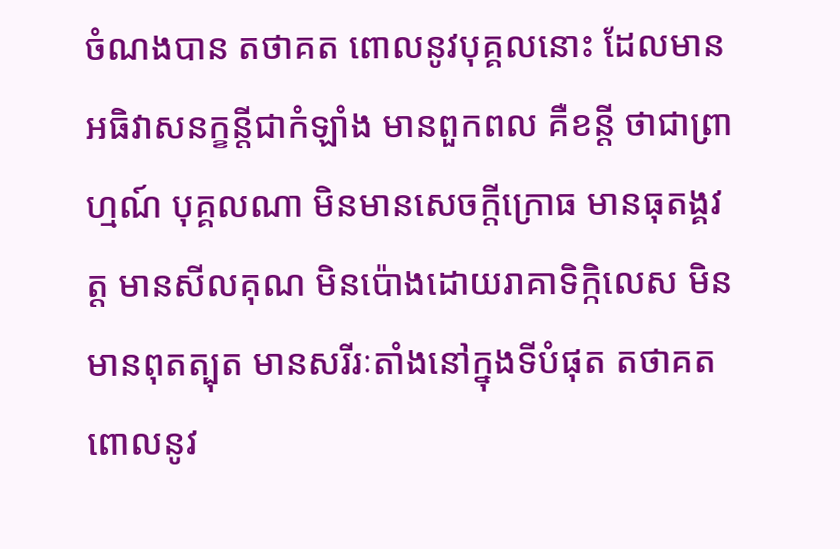ចំណងបាន តថាគត ពោលនូវបុគ្គលនោះ ដែលមានអធិវាសនក្ខន្តីជាកំឡាំង មានពួកពល គឺខន្តី ថាជាព្រាហ្មណ៍ បុគ្គលណា មិនមានសេចក្តីក្រោធ មានធុតង្គវត្ត មានសីលគុណ មិនប៉ោងដោយរាគាទិក្កិលេស មិនមានពុតត្បុត មានសរីរៈតាំងនៅក្នុងទីបំផុត តថាគត ពោលនូវ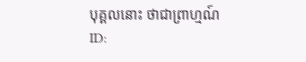បុគ្គលនោះ ថាជាព្រាហ្មណ៍
ID: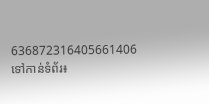636872316405661406
ទៅកាន់ទំព័រ៖